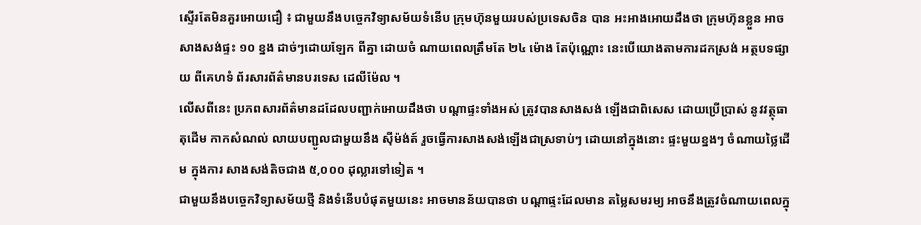ស្ទើរតែមិនគួរអោយជឿ ៖ ជាមួយនឹងបច្ចេកវិទ្យាសម័យទំនើប ក្រុមហ៊ុនមួយរបស់ប្រទេសចិន បាន អះអាងអោយដឹងថា ក្រុមហ៊ុនខ្លួន អាចសាងសង់ផ្ទះ ១០ ខ្នង ដាច់ៗដោយឡែក ពីគ្នា ដោយចំ ណាយពេលត្រឹមតែ ២៤ ម៉ោង តែប៉ុណ្ណោះ នេះបើយោងតាមការដកស្រង់ អត្ថបទផ្សាយ ពីគេហទំ ព័រសារព័ត៌មានបរទេស ដេលីម៉ែល ។
លើសពីនេះ ប្រភពសារព័ត៌មានដដែលបញ្ជាក់អោយដឹងថា បណ្តាផ្ទះទាំងអស់ ត្រូវបានសាងសង់ ឡើងជាពិសេស ដោយប្រើប្រាស់ នូវវត្ថុធាតុដើម កាកសំណល់ លាយបញ្ជូលជាមួយនឹង ស៊ីម៉ង់ត៍ រួចធ្វើការសាងសង់ឡើងជាស្រទាប់ៗ ដោយនៅក្នុងនោះ ផ្ទះមួយខ្នងៗ ចំណាយថ្លៃដើម ក្នុងការ សាងសង់តិចជាង ៥,០០០ ដុល្លារទៅទៀត ។
ជាមួយនឹងបច្ចេកវិទ្យាសម័យថ្មី និងទំនើបបំផុតមួយនេះ អាចមានន័យបានថា បណ្តាផ្ទះដែលមាន តម្លៃសមរម្យ អាចនឹងត្រូវចំណាយពេលក្នុ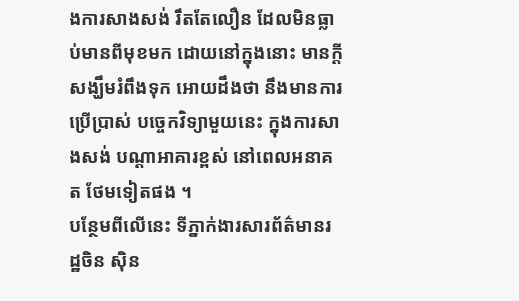ងការសាងសង់ រឹតតែលឿន ដែលមិនធ្លាប់មានពីមុខមក ដោយនៅក្នុងនោះ មានក្តីសង្ឃឹមរំពឹងទុក អោយដឹងថា នឹងមានការប្រើប្រាស់ បច្ចេកវិទ្យាមួយនេះ ក្នុងការសាងសង់ បណ្តាអាគារខ្ពស់ នៅពេលអនាគត ថែមទៀតផង ។
បន្ថែមពីលើនេះ ទីភ្នាក់ងារសារព័ត៌មានរដ្ឋចិន ស៊ិន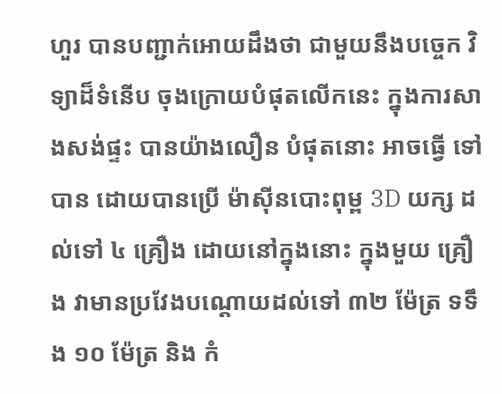ហួរ បានបញ្ជាក់អោយដឹងថា ជាមួយនឹងបច្ចេក វិទ្យាដ៏ទំនើប ចុងក្រោយបំផុតលើកនេះ ក្នុងការសាងសង់ផ្ទះ បានយ៉ាងលឿន បំផុតនោះ អាចធ្វើ ទៅបាន ដោយបានប្រើ ម៉ាស៊ីនបោះពុម្ព 3D យក្ស ដល់ទៅ ៤ គ្រឿង ដោយនៅក្នុងនោះ ក្នុងមួយ គ្រឿង វាមានប្រវែងបណ្តោយដល់ទៅ ៣២ ម៉ែត្រ ទទឹង ១០ ម៉ែត្រ និង កំ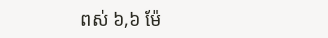ពស់ ៦,៦ ម៉ែ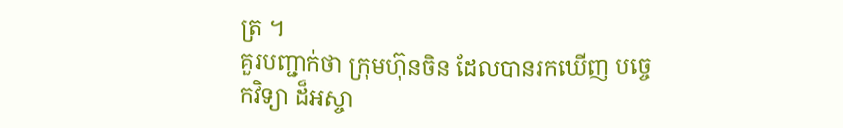ត្រ ។
គួរបញ្ជាក់ថា ក្រុមហ៊ុនចិន ដែលបានរកឃើញ បច្ចេកវិទ្យា ដ៏អស្ចា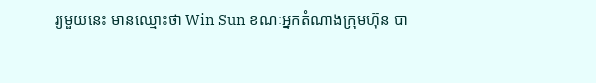រ្យមួយនេះ មានឈ្មោះថា Win Sun ខណៈអ្នកតំណាងក្រុមហ៊ុន បា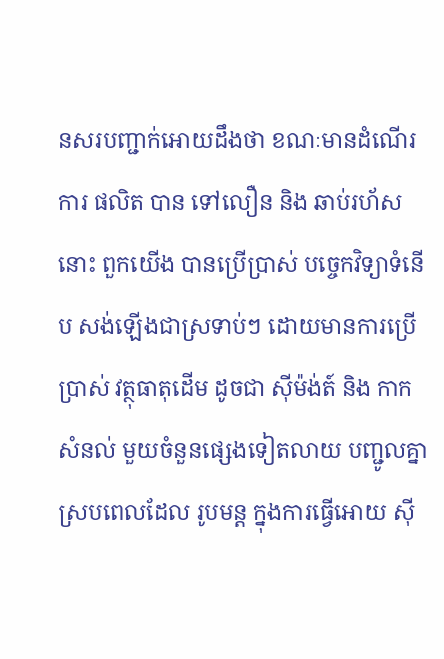នសរបញ្ជាក់អោយដឹងថា ខណៈមានដំណើរការ ផលិត បាន ទៅលឿន និង ឆាប់រហ័ស នោះ ពួកយើង បានប្រើប្រាស់ បច្ចេកវិទ្យាទំនើប សង់ឡើងជាស្រទាប់ៗ ដោយមានការប្រើប្រាស់ វត្ថុធាតុដើម ដូចជា ស៊ីម៉ង់ត៍ និង កាកសំនល់ មួយចំនួនផ្សេងទៀតលាយ បញ្ជូលគ្នា ស្របពេលដែល រូបមន្ត ក្នុងការធ្វើអោយ ស៊ី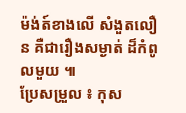ម៉ង់ត៍ខាងលើ សំងួតលឿន គឺជារឿងសម្ងាត់ ដ៏កំពូលមួយ ៕
ប្រែសម្រួល ៖ កុស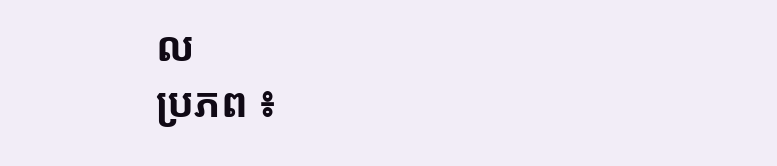ល
ប្រភព ៖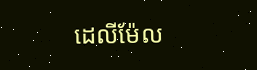ដេលីម៉ែល